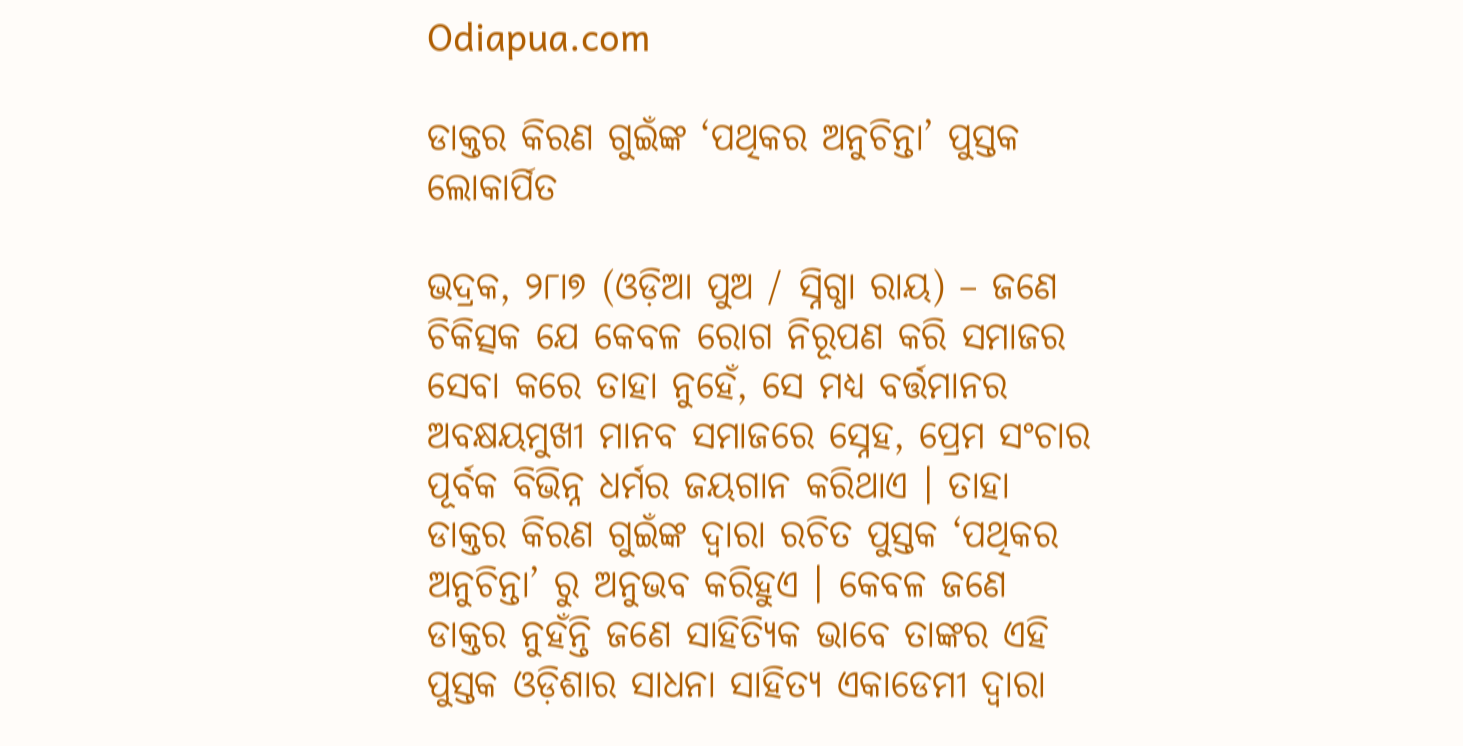Odiapua.com

ଡାକ୍ତର କିରଣ ଗୁଇଁଙ୍କ ‘ପଥିକର ଅନୁଚିନ୍ତା’ ପୁସ୍ତକ ଲୋକାର୍ପିତ

ଭଦ୍ରକ, ୨୮ା୭ (ଓଡ଼ିଆ ପୁଅ / ସ୍ନିଗ୍ଧା ରାୟ) – ଜଣେ ଚିକିତ୍ସକ ଯେ କେବଳ ରୋଗ ନିରୂପଣ କରି ସମାଜର ସେବା କରେ ତାହା ନୁହେଁ, ସେ ମଧ୍ୟ ବର୍ତ୍ତମାନର ଅବକ୍ଷୟମୁଖୀ ମାନବ ସମାଜରେ ସ୍ନେହ, ପ୍ରେମ ସଂଚାର ପୂର୍ବକ ବିଭିନ୍ନ ଧର୍ମର ଜୟଗାନ କରିଥାଏ । ତାହା ଡାକ୍ତର କିରଣ ଗୁଇଁଙ୍କ ଦ୍ୱାରା ରଚିତ ପୁସ୍ତକ ‘ପଥିକର ଅନୁଚିନ୍ତା’ ରୁ ଅନୁଭବ କରିହୁଏ । କେବଳ ଜଣେ ଡାକ୍ତର ନୁହଁନ୍ତି ଜଣେ ସାହିତ୍ୟିକ ଭାବେ ତାଙ୍କର ଏହି ପୁସ୍ତକ ଓଡ଼ିଶାର ସାଧନା ସାହିତ୍ୟ ଏକାଡେମୀ ଦ୍ୱାରା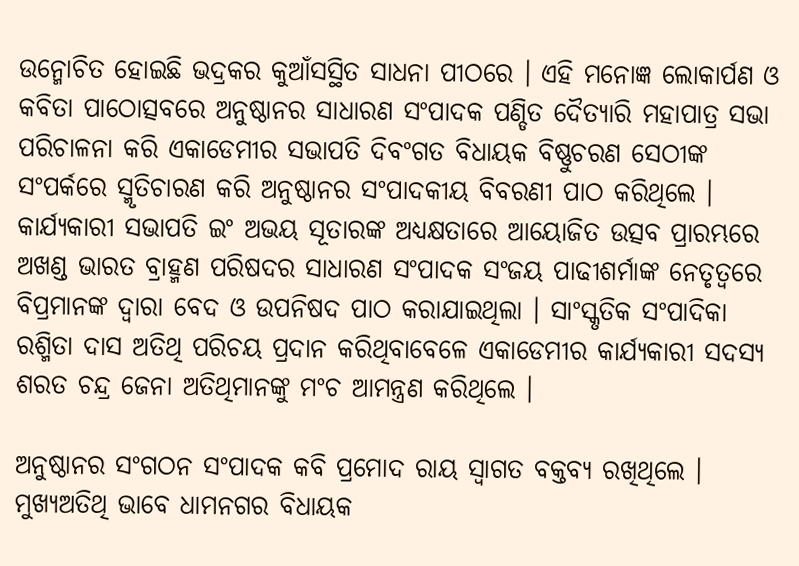ଉନ୍ମୋଚିତ ହୋଇଛି ଭଦ୍ରକର କୁଆଁସସ୍ଥିତ ସାଧନା ପୀଠରେ । ଏହି ମନୋଜ୍ଞ ଲୋକାର୍ପଣ ଓ କବିତା ପାଠୋତ୍ସବରେ ଅନୁଷ୍ଠାନର ସାଧାରଣ ସଂପାଦକ ପଣ୍ଡିତ ଦୈତ୍ୟାରି ମହାପାତ୍ର ସଭା ପରିଚାଳନା କରି ଏକାଡେମୀର ସଭାପତି ଦିବଂଗତ ବିଧାୟକ ବିଷ୍ଣୁଚରଣ ସେଠୀଙ୍କ ସଂପର୍କରେ ସ୍ମୃତିଚାରଣ କରି ଅନୁଷ୍ଠାନର ସଂପାଦକୀୟ ବିବରଣୀ ପାଠ କରିଥିଲେ । କାର୍ଯ୍ୟକାରୀ ସଭାପତି ଇଂ ଅଭୟ ସୂତାରଙ୍କ ଅଧ୍ୟକ୍ଷତାରେ ଆୟୋଜିତ ଉତ୍ସବ ପ୍ରାରମ୍ଭରେ ଅଖଣ୍ଡ ଭାରତ ବ୍ରାହ୍ମଣ ପରିଷଦର ସାଧାରଣ ସଂପାଦକ ସଂଜୟ ପାଢୀଶର୍ମାଙ୍କ ନେତୃତ୍ୱରେ ବିପ୍ରମାନଙ୍କ ଦ୍ୱାରା ବେଦ ଓ ଉପନିଷଦ ପାଠ କରାଯାଇଥିଲା । ସାଂସ୍କୃତିକ ସଂପାଦିକା ରଶ୍ମିତା ଦାସ ଅତିଥି ପରିଚୟ ପ୍ରଦାନ କରିଥିବାବେଳେ ଏକାଡେମୀର କାର୍ଯ୍ୟକାରୀ ସଦସ୍ୟ ଶରତ ଚନ୍ଦ୍ର ଜେନା ଅତିଥିମାନଙ୍କୁ ମଂଚ ଆମନ୍ତ୍ରଣ କରିଥିଲେ ।

ଅନୁଷ୍ଠାନର ସଂଗଠନ ସଂପାଦକ କବି ପ୍ରମୋଦ ରାୟ ସ୍ୱାଗତ ବକ୍ତବ୍ୟ ରଖିଥିଲେ । ମୁଖ୍ୟଅତିଥି ଭାବେ ଧାମନଗର ବିଧାୟକ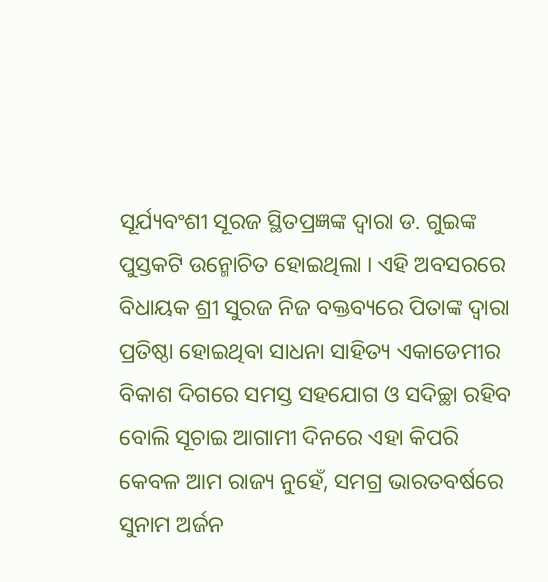ସୂର୍ଯ୍ୟବଂଶୀ ସୂରଜ ସ୍ଥିତପ୍ରଜ୍ଞଙ୍କ ଦ୍ୱାରା ଡ. ଗୁଇଙ୍କ ପୁସ୍ତକଟି ଉନ୍ମୋଚିତ ହୋଇଥିଲା । ଏହି ଅବସରରେ ବିଧାୟକ ଶ୍ରୀ ସୁରଜ ନିଜ ବକ୍ତବ୍ୟରେ ପିତାଙ୍କ ଦ୍ୱାରା ପ୍ରତିଷ୍ଠା ହୋଇଥିବା ସାଧନା ସାହିତ୍ୟ ଏକାଡେମୀର ବିକାଶ ଦିଗରେ ସମସ୍ତ ସହଯୋଗ ଓ ସଦିଚ୍ଛା ରହିବ ବୋଲି ସୂଚାଇ ଆଗାମୀ ଦିନରେ ଏହା କିପରି କେବଳ ଆମ ରାଜ୍ୟ ନୁହେଁ, ସମଗ୍ର ଭାରତବର୍ଷରେ ସୁନାମ ଅର୍ଜନ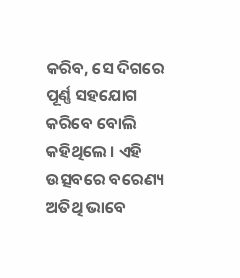କରିବ, ସେ ଦିଗରେ ପୂର୍ଣ୍ଣ ସହଯୋଗ କରିବେ ବୋଲି କହିଥିଲେ । ଏହି ଉତ୍ସବରେ ବରେଣ୍ୟ ଅତିଥି ଭାବେ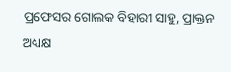ପ୍ରଫେସର ଗୋଲକ ବିହାରୀ ସାହୁ, ପ୍ରାକ୍ତନ ଅଧ୍ୟକ୍ଷ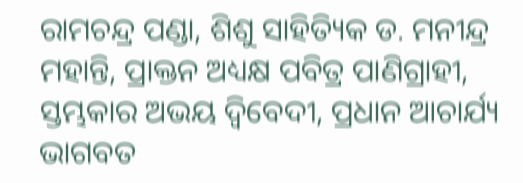ରାମଚନ୍ଦ୍ର ପଣ୍ଡା, ଶିଶୁ ସାହିତ୍ୟିକ ଡ. ମନୀନ୍ଦ୍ର ମହାନ୍ତି, ପ୍ରାକ୍ତନ ଅଧ୍ୟକ୍ଷ ପବିତ୍ର ପାଣିଗ୍ରାହୀ, ସ୍ତମ୍ଭକାର ଅଭୟ ଦ୍ୱିବେଦୀ, ପ୍ରଧାନ ଆଚାର୍ଯ୍ୟ ଭାଗବତ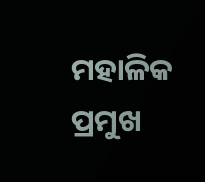ମହାଳିକ ପ୍ରମୁଖ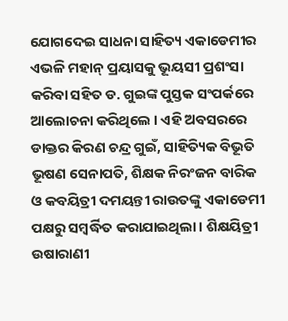ଯୋଗଦେଇ ସାଧନା ସାହିତ୍ୟ ଏକାଡେମୀର ଏଭଳି ମହାନ୍ ପ୍ରୟାସକୁ ଭୂୟସୀ ପ୍ରଶଂସା କରିବା ସହିତ ଡ. ଗୁଇଙ୍କ ପୁସ୍ତକ ସଂପର୍କରେ ଆଲୋଚନା କରିଥିଲେ । ଏହି ଅବସରରେ ଡାକ୍ତର କିରଣ ଚନ୍ଦ୍ର ଗୁଇଁ, ସାହିତ୍ୟିକ ବିଭୂତି ଭୂଷଣ ସେନାପତି, ଶିକ୍ଷକ ନିରଂଜନ ବାରିକ ଓ କବୟିତ୍ରୀ ଦମୟନ୍ତୀ ରାଉତଙ୍କୁ ଏକାଡେମୀ ପକ୍ଷରୁ ସମ୍ବର୍ଦ୍ଧିତ କରାଯାଇଥିଲା । ଶିକ୍ଷୟିତ୍ରୀ ଉଷାରାଣୀ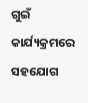ଗୁଇଁ କାର୍ଯ୍ୟକ୍ରମରେ ସହଯୋଗ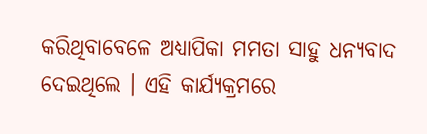କରିଥିବାବେଳେ ଅଧ୍ୟାପିକା ମମତା ସାହୁ ଧନ୍ୟବାଦ ଦେଇଥିଲେ । ଏହି କାର୍ଯ୍ୟକ୍ରମରେ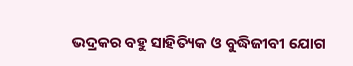ଭଦ୍ରକର ବହୁ ସାହିତ୍ୟିକ ଓ ବୁଦ୍ଧିଜୀବୀ ଯୋଗ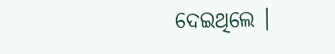ଦେଇଥିଲେ ।